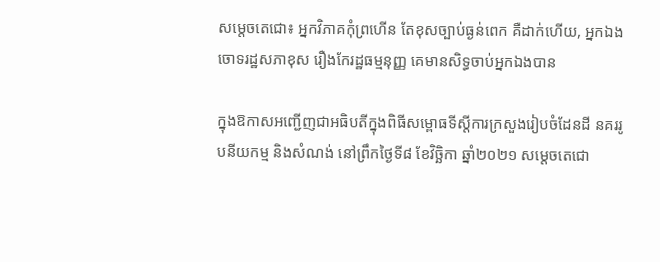សម្តេចតេជោ៖ អ្នកវិភាគកុំព្រហើន តែខុសច្បាប់ធ្ងន់ពេក គឺដាក់ហើយ, អ្នកឯងចោទរដ្ឋសភាខុស រឿងកែរដ្ឋធម្មនុញ្ញ គេមានសិទ្ធចាប់អ្នកឯងបាន

ក្នុងឱកាសអញ្ជើញជាអធិបតីក្នុងពិធីសម្ពោធទីស្តីការក្រសួងរៀបចំដែនដី នគររូបនីយកម្ម និងសំណង់ នៅព្រឹកថ្ងៃទី៨ ខែវិច្ឆិកា ឆ្នាំ២០២១ សម្តេចតេជោ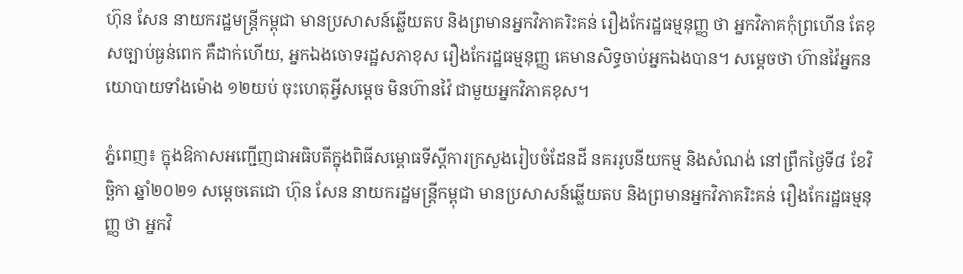ហ៊ុន សែន នាយករដ្ឋមន្រ្តីកម្ពុជា មានប្រសាសន៍ឆ្លើយតប និងព្រមានអ្នកវិភាគរិះគន់ រឿងកែរដ្ឋធម្មនុញ្ញ ថា អ្នកវិភាគកុំព្រហើន តែខុសច្បាប់ធ្ងន់ពេក គឺដាក់ហើយ, អ្នកឯងចោទរដ្ឋសភាខុស រឿងកែរដ្ឋធម្មនុញ្ញ គេមានសិទ្ធចាប់អ្នកឯងបាន។ សម្តេចថា ហ៊ានវ៉ៃអ្នកនយោបាយទាំងម៉ោង ១២យប់ ចុះហេតុអ្វីសម្តេច មិនហ៊ានវ៉ៃ ជាមួយអ្នកវិភាគខុស។

ភ្នំពេញ៖ ក្នុងឱកាសអញ្ជើញជាអធិបតីក្នុងពិធីសម្ពោធទីស្តីការក្រសួងរៀបចំដែនដី នគររូបនីយកម្ម និងសំណង់ នៅព្រឹកថ្ងៃទី៨ ខែវិច្ឆិកា ឆ្នាំ២០២១ សម្តេចតេជោ ហ៊ុន សែន នាយករដ្ឋមន្រ្តីកម្ពុជា មានប្រសាសន៍ឆ្លើយតប និងព្រមានអ្នកវិភាគរិះគន់ រឿងកែរដ្ឋធម្មនុញ្ញ ថា អ្នកវិ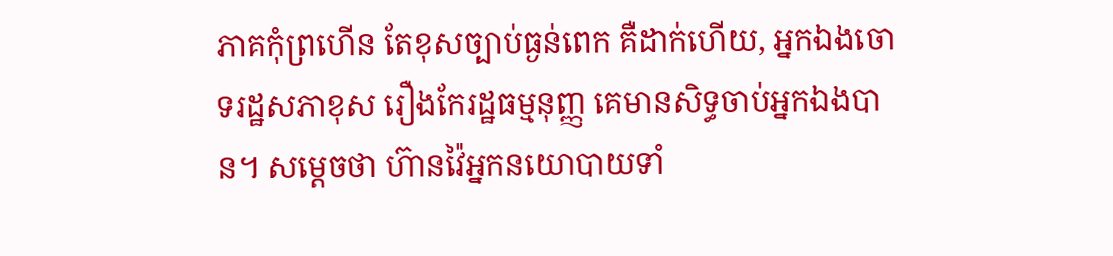ភាគកុំព្រហើន តែខុសច្បាប់ធ្ងន់ពេក គឺដាក់ហើយ, អ្នកឯងចោទរដ្ឋសភាខុស រឿងកែរដ្ឋធម្មនុញ្ញ គេមានសិទ្ធចាប់អ្នកឯងបាន។ សម្តេចថា ហ៊ានវ៉ៃអ្នកនយោបាយទាំ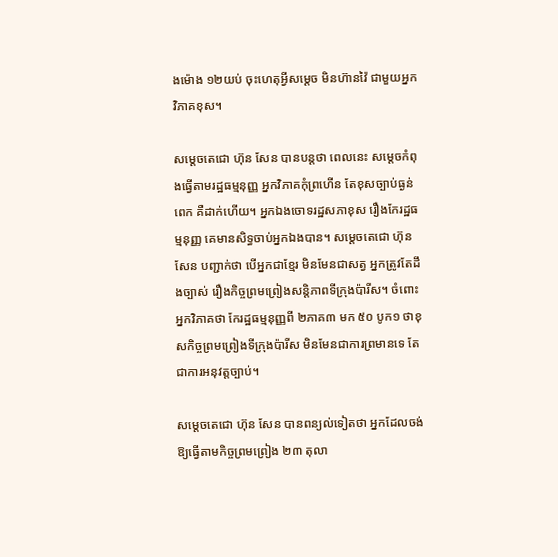ងម៉ោង ១២យប់ ចុះហេតុអ្វីសម្តេច មិនហ៊ានវ៉ៃ ជាមួយអ្នកវិភាគខុស។

សម្តេចតេជោ ហ៊ុន សែន បានបន្តថា ពេលនេះ សម្តេចកំពុងធ្វើតាមរដ្ឋធម្មនុញ្ញ អ្នកវិភាគកុំព្រហើន តែខុសច្បាប់ធ្ងន់ពេក គឺដាក់ហើយ។ អ្នកឯងចោទរដ្ឋសភាខុស រឿងកែរដ្ឋធម្មនុញ្ញ គេមានសិទ្ធចាប់អ្នកឯងបាន។ សម្តេចតេជោ ហ៊ុន សែន បញ្ជាក់ថា បើអ្នកជាខ្មែរ មិនមែនជាសត្វ អ្នកត្រូវតែដឹងច្បាស់ រឿងកិច្ចព្រមព្រៀងសន្តិភាពទីក្រុងប៉ារីស។ ចំពោះអ្នកវិភាគថា កែរដ្ឋធម្មនុញ្ញពី ២ភាគ៣ មក ៥០ បូក១ ថាខុសកិច្ចព្រមព្រៀងទីក្រុងប៉ារីស មិនមែនជាការព្រមានទេ តែជាការអនុវត្តច្បាប់។

សម្តេចតេជោ ហ៊ុន សែន បានពន្យល់ទៀតថា អ្នកដែលចង់ឱ្យធ្វើតាមកិច្ចព្រមព្រៀង ២៣ តុលា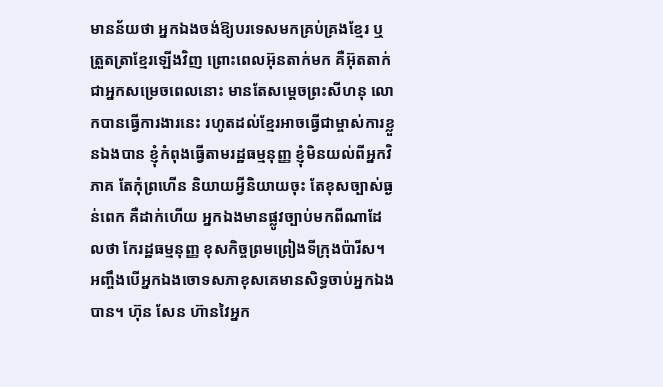មានន័យថា អ្នកឯងចង់ឱ្យបរទេសមកគ្រប់គ្រងខ្មែរ ឬត្រួតត្រាខ្មែរឡើងវិញ ព្រោះពេលអ៊ុនតាក់មក គឺអ៊ុតតាក់ជាអ្នកសម្រេចពេលនោះ មានតែសម្តេចព្រះសីហនុ លោកបានធ្វើការងារនេះ រហូតដល់ខ្មែរអាចធ្វើជាម្ចាស់ការខ្លួនឯងបាន ខ្ញុំកំពុងធ្វើតាមរដ្ឋធម្មនុញ្ញ ខ្ញុំមិនយល់ពីអ្នកវិភាគ តែកុំព្រហើន និយាយអ្វីនិយាយចុះ តែខុសច្បាស់ធ្ងន់ពេក គឺដាក់ហើយ អ្នកឯងមានផ្លូវច្បាប់មកពីណាដែលថា កែរដ្ឋធម្មនុញ្ញ ខុសកិច្ចព្រមព្រៀងទីក្រុងប៉ារីស។ អញ្ចឹងបើអ្នកឯងចោទសភាខុសគេមានសិទ្ធចាប់អ្នកឯងបាន។ ហ៊ុន សែន ហ៊ានវៃអ្នក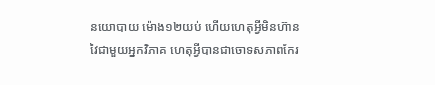នយោបាយ ម៉ោង១២យប់ ហើយហេតុអ្វីមិនហ៊ានវៃជាមួយអ្នកវិភាគ ហេតុអ្វីបានជាចោទសភាពកែរ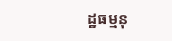ដ្ឋធម្មនុ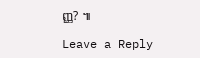ញ្ញ? ៕

Leave a Reply